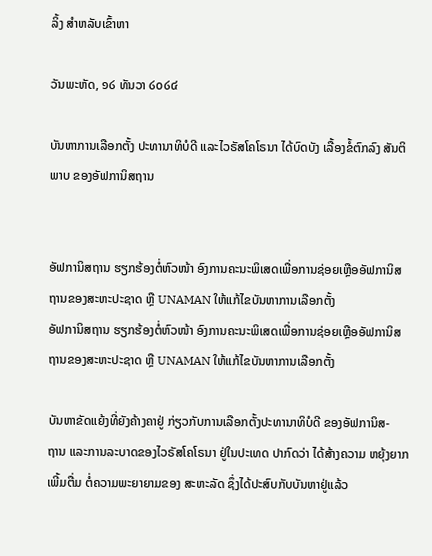ລິ້ງ ສຳຫລັບເຂົ້າຫາ

ວັນພະຫັດ, ໑໒ ທັນວາ ໒໐໒໔

ບັນຫາການເລືອກຕັ້ງ ປະທານາທິບໍດີ ແລະໄວຣັສໂຄໂຣນາ ໄດ້ບົດບັງ ເລື້ອງຂໍ້ຕົກລົງ ສັນຕິພາບ ຂອງອັຟການິສຖານ


ອັຟການິສຖານ ຮຽກຮ້ອງຕໍ່ຫົວໜ້າ ອົງການຄະນະພິເສດເພື່ອການຊ່ອຍເຫຼືອອັຟການິສຖານຂອງສະຫະປະຊາດ ຫຼື UNAMAN ໃຫ້ແກ້ໄຂບັນຫາການເລືອກຕັ້ງ
ອັຟການິສຖານ ຮຽກຮ້ອງຕໍ່ຫົວໜ້າ ອົງການຄະນະພິເສດເພື່ອການຊ່ອຍເຫຼືອອັຟການິສຖານຂອງສະຫະປະຊາດ ຫຼື UNAMAN ໃຫ້ແກ້ໄຂບັນຫາການເລືອກຕັ້ງ

ບັນຫາຂັດແຍ້ງທີ່ຍັງຄ້າງຄາຢູ່ ກ່ຽວກັບການເລືອກຕັ້ງປະທານາທິບໍດີ ຂອງອັຟການິສ-
ຖານ ແລະການລະບາດຂອງໄວຣັສໂຄໂຣນາ ຢູ່ໃນປະເທດ ປາກົດວ່າ ໄດ້ສ້າງຄວາມ ຫຍຸ້ງຍາກເພີ້ມຕື່ມ ຕໍ່ຄວາມພະຍາຍາມຂອງ ສະຫະລັດ ຊຶ່ງໄດ້ປະສົບກັບບັນຫາຢູ່ແລ້ວ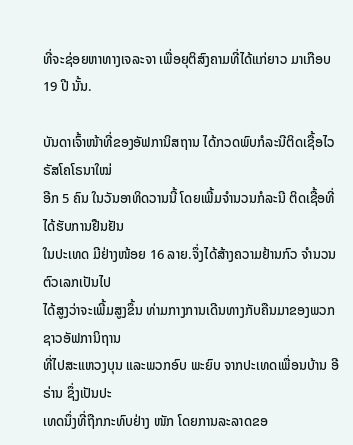ທີ່ຈະຊ່ອຍຫາທາງເຈລະຈາ ເພື່ອຍຸຕິສົງຄາມທີ່ໄດ້ແກ່ຍາວ ມາເກືອບ 19 ປີ ນັ້ນ.

ບັນດາເຈົ້າໜ້າທີ່ຂອງອັຟການິສຖານ ໄດ້ກວດພົບກໍລະນີຕິດເຊື້ອໄວຣັສໂຄໂຣນາໃໝ່
ອີກ 5 ຄົນ ໃນວັນອາທິດວານນີ້ ໂດຍເພີ້ມຈຳນວນກໍລະນີ ຕິດເຊື້ອທີ່ ໄດ້ຮັບການຢືນຢັນ
ໃນປະເທດ ມີຢ່າງໜ້ອຍ 16 ລາຍ.ຈຶ່ງໄດ້ສ້າງຄວາມຢ້ານກົວ ຈຳນວນຕົວເລກເປັນໄປ
ໄດ້ສູງວ່າຈະເພີ້ມສູງຂຶ້ນ ທ່າມກາງການເດີນທາງກັບຄືນມາຂອງພວກຊາວອັຟການິຖານ
ທີ່ໄປສະແຫວງບຸນ ແລະພວກອົບ ພະຍົບ ຈາກປະເທດເພື່ອນບ້ານ ອີຣ່ານ ຊຶ່ງເປັນປະ
ເທດນຶ່ງທີ່ຖືກກະທົບຢ່າງ ໜັກ ໂດຍການລະລາດຂອ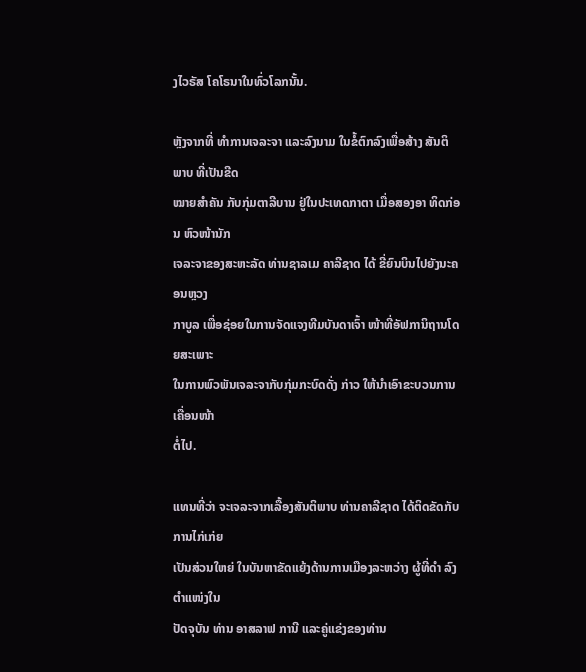ງໄວຣັສ ໂຄໂຣນາໃນທົ່ວໂລກນັ້ນ.

ຫຼັງຈາກທີ່ ທຳການເຈລະຈາ ແລະລົງນາມ ໃນຂໍ້ຕົກລົງເພື່ອສ້າງ ສັນຕິພາບ ທີ່ເປັນຂີດ
ໝາຍສຳຄັນ ກັບກຸ່ມຕາລີບານ ຢູ່ໃນປະເທດກາຕາ ເມື່ອສອງອາ ທິດກ່ອນ ຫົວໜ້ານັກ
ເຈລະຈາຂອງສະຫະລັດ ທ່ານຊາລເມ ຄາລີຊາດ ໄດ້ ຂີ່ຍົນບິນໄປຍັງນະຄອນຫຼວງ
ກາບູລ ເພື່ອຊ່ອຍໃນການຈັດແຈງທີມບັນດາເຈົ້າ ໜ້າທີ່ອັຟການິຖານໂດຍສະເພາະ
ໃນການພົວພັນເຈລະຈາກັບກຸ່ມກະບົດດັ່ງ ກ່າວ ໃຫ້ນຳເອົາຂະບວນການເຄື່ອນໜ້າ
ຕໍ່ໄປ.

ແທນທີ່ວ່າ ຈະເຈລະຈາກເລື້ອງສັນຕິພາບ ທ່ານຄາລີຊາດ ໄດ້ຕິດຂັດກັບ ການໄກ່ເກ່ຍ
ເປັນສ່ວນໃຫຍ່ ໃນບັນຫາຂັດແຍ້ງດ້ານການເມືອງລະຫວ່າງ ຜູ້ທີ່ດຳ ລົງຕຳແໜ່ງໃນ
ປັດຈຸບັນ ທ່ານ ອາສລາຟ ການີ ແລະຄູ່ແຂ່ງຂອງທ່ານ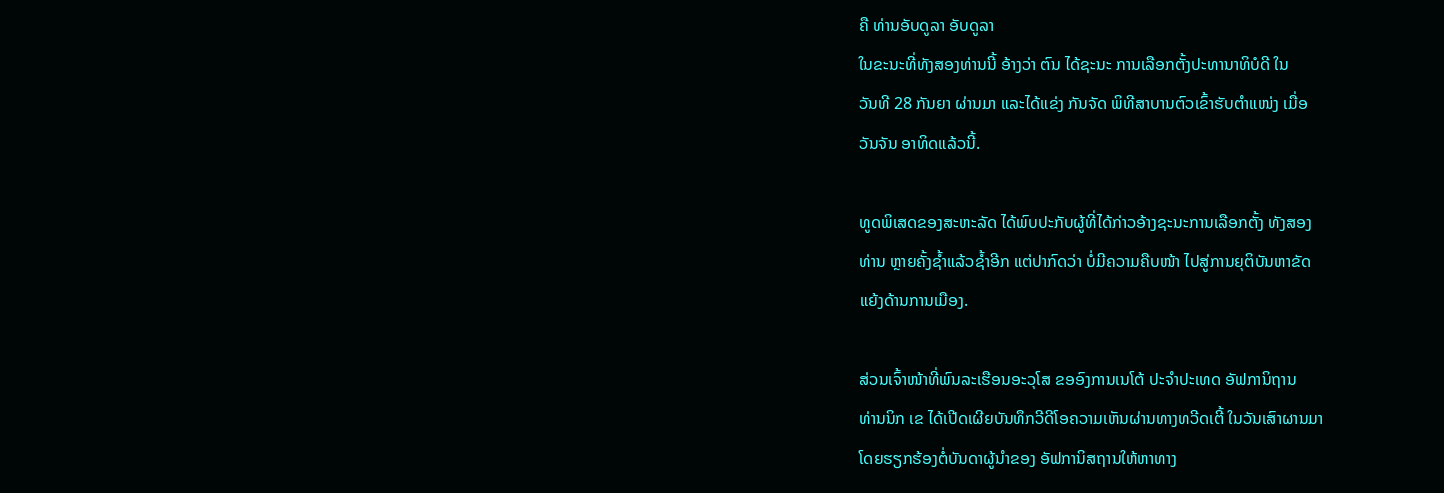ຄື ທ່ານອັບດູລາ ອັບດູລາ
ໃນຂະນະທີ່ທັງສອງທ່ານນີ້ ອ້າງວ່າ ຕົນ ໄດ້ຊະນະ ການເລືອກຕັ້ງປະທານາທິບໍດີ ໃນ
ວັນທີ 28 ກັນຍາ ຜ່ານມາ ແລະໄດ້ແຂ່ງ ກັນຈັດ ພິທີສາບານຕົວເຂົ້າຮັບຕຳແໜ່ງ ເມື່ອ
ວັນຈັນ ອາທິດແລ້ວນີ້.

ທູດພິເສດຂອງສະຫະລັດ ໄດ້ພົບປະກັບຜູ້ທີ່ໄດ້ກ່າວອ້າງຊະນະການເລືອກຕັ້ງ ທັງສອງ
ທ່ານ ຫຼາຍຄັ້ງຊ້ຳແລ້ວຊ້ຳອີກ ແຕ່ປາກົດວ່າ ບໍ່ມີຄວາມຄືບໜ້າ ໄປສູ່ການຍຸຕິບັນຫາຂັດ
ແຍ້ງດ້ານການເມືອງ.

ສ່ວນເຈົ້າໜ້າທີ່ພົນລະເຮືອນອະວຸໂສ ຂອອົງການເນໂຕ້ ປະຈຳປະເທດ ອັຟການິຖານ
ທ່ານນິກ ເຂ ໄດ້ເປີດເຜີຍບັນທຶກວີດີໂອຄວາມເຫັນຜ່ານທາງທວີດເຕີ້ ໃນວັນເສົາຜານມາ
ໂດຍຮຽກຮ້ອງຕໍ່ບັນດາຜູ້ນຳຂອງ ອັຟການິສຖານໃຫ້ຫາທາງ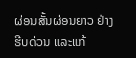ຜ່ອນສັ້ນຜ່ອນຍາວ ຢ່າງ
ຮີບດ່ວນ ແລະແກ້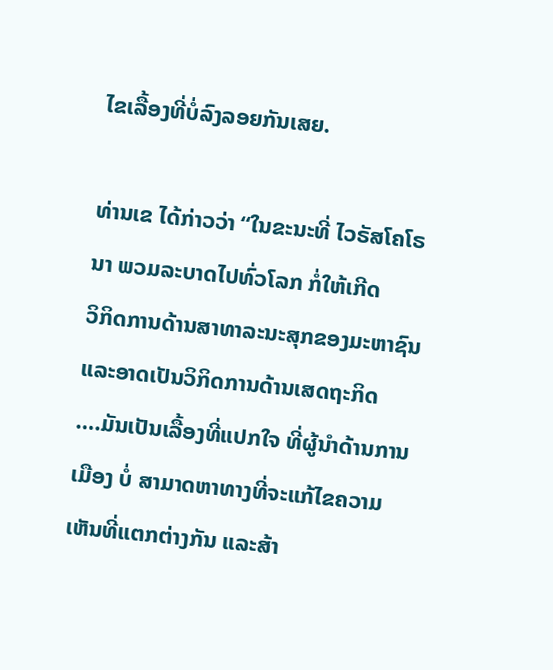ໄຂເລື້ອງທີ່ບໍ່ລົງລອຍກັນເສຍ.

ທ່ານເຂ ໄດ້ກ່າວວ່າ “ໃນຂະນະທີ່ ໄວຣັສໂຄໂຣນາ ພວມລະບາດໄປທົ່ວໂລກ ກໍ່ໃຫ້ເກີດ
ວິກິດການດ້ານສາທາລະນະສຸກຂອງມະຫາຊົນ ແລະອາດເປັນວິກິດການດ້ານເສດຖະກິດ
….ມັນເປັນເລື້ອງທີ່ແປກໃຈ ທີ່ຜູ້ນຳດ້ານການເມືອງ ບໍ່ ສາມາດຫາທາງທີ່ຈະແກ້ໄຂຄວາມ
ເຫັນທີ່ແຕກຕ່າງກັນ ແລະສ້າ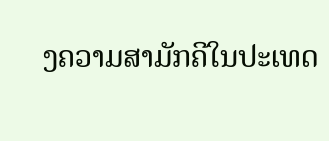ງຄວາມສາມັກຄີໃນປະເທດ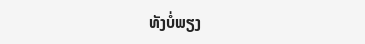ທັງບໍ່ພຽງ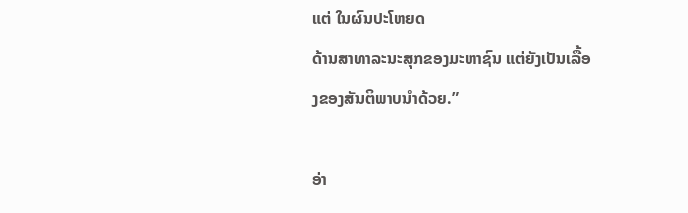ແຕ່ ໃນຜົນປະໂຫຍດ
ດ້ານສາທາລະນະສຸກຂອງມະຫາຊົນ ແຕ່ຍັງເປັນເລື້ອງຂອງສັນຕິພາບນຳດ້ວຍ.”

ອ່າ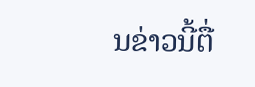ນຂ່າວນີ້ຕື່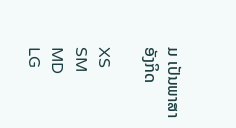ມ ເປັນພາສາອັງກິດ

XS
SM
MD
LG